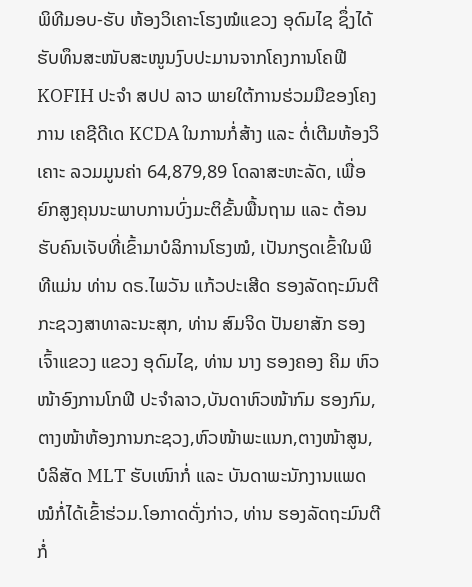ພິທີມອບ-ຮັບ ຫ້ອງວິເຄາະໂຮງໝໍແຂວງ ອຸດົມໄຊ ຊຶ່ງໄດ້ຮັບທຶນສະໜັບສະໜູນງົບປະມານຈາກໂຄງການໂຄຟີ KOFIH ປະຈຳ ສປປ ລາວ ພາຍໃຕ້ການຮ່ວມມືຂອງໂຄງການ ເຄຊີດີເດ KCDA ໃນການກໍ່ສ້າງ ແລະ ຕໍ່ເຕີມຫ້ອງວິເຄາະ ລວມມູນຄ່າ 64,879,89 ໂດລາສະຫະລັດ, ເພື່ອຍົກສູງຄຸນນະພາບການບົ່ງມະຕິຂັ້ນພື້ນຖາມ ແລະ ຕ້ອນຮັບຄົນເຈັບທີ່ເຂົ້າມາບໍລິການໂຮງໝໍ, ເປັນກຽດເຂົ້າໃນພິທີແມ່ນ ທ່ານ ດຣ.ໄພວັນ ແກ້ວປະເສີດ ຮອງລັດຖະມົນຕີກະຊວງສາທາລະນະສຸກ, ທ່ານ ສົມຈິດ ປັນຍາສັກ ຮອງເຈົ້າແຂວງ ແຂວງ ອຸດົມໄຊ, ທ່ານ ນາງ ຮອງຄອງ ຄິມ ຫົວໜ້າອົງການໂກຟີ ປະຈຳລາວ,ບັນດາຫົວໜ້າກົມ ຮອງກົມ,ຕາງໜ້າຫ້ອງການກະຊວງ,ຫົວໜ້າພະແນກ,ຕາງໜ້າສູນ,ບໍລິສັດ MLT ຮັບເໜົາກໍ່ ແລະ ບັນດາພະນັກງານແພດໝໍກໍ່ໄດ້ເຂົ້າຮ່ວມ.ໂອກາດດັ່ງກ່າວ, ທ່ານ ຮອງລັດຖະມົນຕີ ກໍ່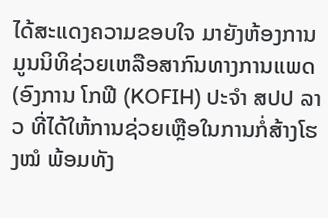ໄດ້ສະແດງຄວາມຂອບໃຈ ມາຍັງຫ້ອງການມູນນິທິຊ່ວຍເຫລືອສາກົນທາງການແພດ (ອົງການ ໂກຟີ (KOFIH) ປະຈໍາ ສປປ ລາວ ທີ່ໄດ້ໃຫ້ການຊ່ວຍເຫຼືອໃນການກໍ່ສ້າງໂຮງໝໍ ພ້ອມທັງ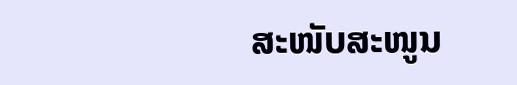ສະໜັບສະໜູນ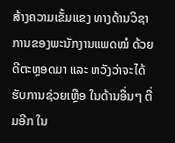ສ້າງຄວາມເຂັ້ມແຂງ ທາງດ້ານວິຊາການຂອງພະນັກງານແພດໝໍ ດ້ວຍດີຕະຫຼອດມາ ແລະ ຫວັງວ່າຈະໄດ້ຮັບການຊ່ວຍເຫຼືອ ໃນດ້ານອື່ນໆ ຕື່ມອີກ ໃນ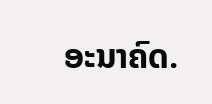ອະນາຄົດ.